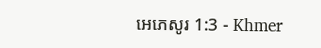អេភេសូរ 1:3 - Khmer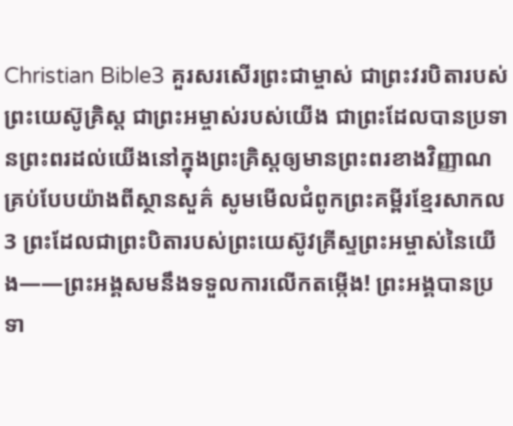Christian Bible3 គួរសរសើរព្រះជាម្ចាស់ ជាព្រះវរបិតារបស់ព្រះយេស៊ូគ្រិស្ដ ជាព្រះអម្ចាស់របស់យើង ជាព្រះដែលបានប្រទានព្រះពរដល់យើងនៅក្នុងព្រះគ្រិស្ដឲ្យមានព្រះពរខាងវិញ្ញាណគ្រប់បែបយ៉ាងពីស្ថានសួគ៌ សូមមើលជំពូកព្រះគម្ពីរខ្មែរសាកល3 ព្រះដែលជាព្រះបិតារបស់ព្រះយេស៊ូវគ្រីស្ទព្រះអម្ចាស់នៃយើង——ព្រះអង្គសមនឹងទទួលការលើកតម្កើង! ព្រះអង្គបានប្រទា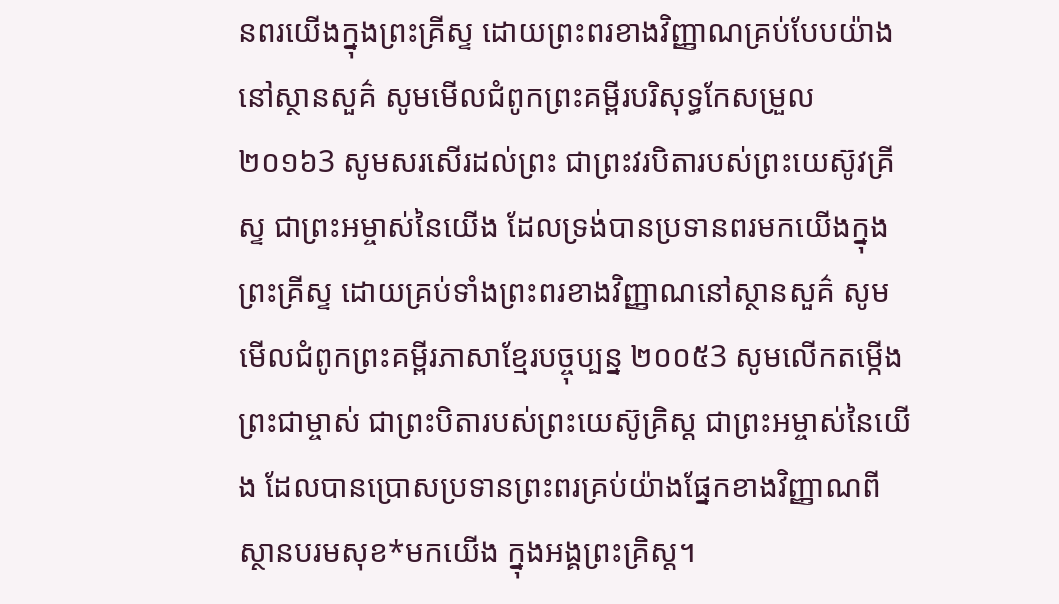នពរយើងក្នុងព្រះគ្រីស្ទ ដោយព្រះពរខាងវិញ្ញាណគ្រប់បែបយ៉ាងនៅស្ថានសួគ៌ សូមមើលជំពូកព្រះគម្ពីរបរិសុទ្ធកែសម្រួល ២០១៦3 សូមសរសើរដល់ព្រះ ជាព្រះវរបិតារបស់ព្រះយេស៊ូវគ្រីស្ទ ជាព្រះអម្ចាស់នៃយើង ដែលទ្រង់បានប្រទានពរមកយើងក្នុងព្រះគ្រីស្ទ ដោយគ្រប់ទាំងព្រះពរខាងវិញ្ញាណនៅស្ថានសួគ៌ សូមមើលជំពូកព្រះគម្ពីរភាសាខ្មែរបច្ចុប្បន្ន ២០០៥3 សូមលើកតម្កើងព្រះជាម្ចាស់ ជាព្រះបិតារបស់ព្រះយេស៊ូគ្រិស្ត ជាព្រះអម្ចាស់នៃយើង ដែលបានប្រោសប្រទានព្រះពរគ្រប់យ៉ាងផ្នែកខាងវិញ្ញាណពីស្ថានបរមសុខ*មកយើង ក្នុងអង្គព្រះគ្រិស្ត។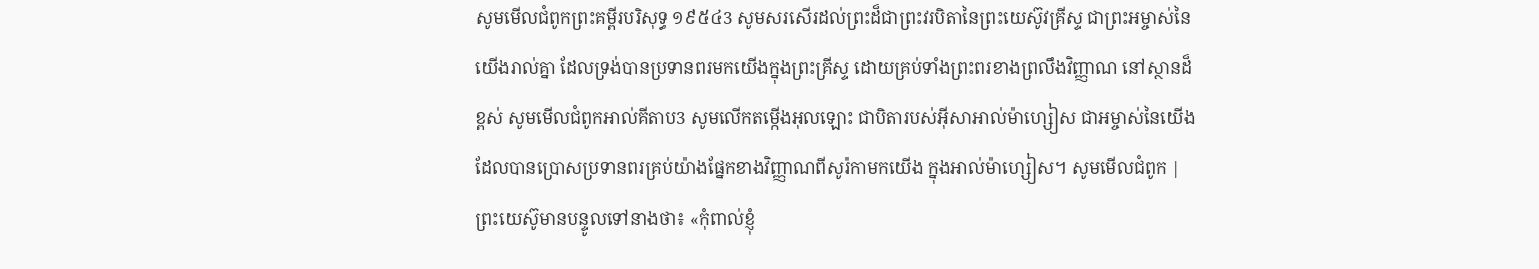សូមមើលជំពូកព្រះគម្ពីរបរិសុទ្ធ ១៩៥៤3 សូមសរសើរដល់ព្រះដ៏ជាព្រះវរបិតានៃព្រះយេស៊ូវគ្រីស្ទ ជាព្រះអម្ចាស់នៃយើងរាល់គ្នា ដែលទ្រង់បានប្រទានពរមកយើងក្នុងព្រះគ្រីស្ទ ដោយគ្រប់ទាំងព្រះពរខាងព្រលឹងវិញ្ញាណ នៅស្ថានដ៏ខ្ពស់ សូមមើលជំពូកអាល់គីតាប3 សូមលើកតម្កើងអុលឡោះ ជាបិតារបស់អ៊ីសាអាល់ម៉ាហ្សៀស ជាអម្ចាស់នៃយើង ដែលបានប្រោសប្រទានពរគ្រប់យ៉ាងផ្នែកខាងវិញ្ញាណពីសូរ៉កាមកយើង ក្នុងអាល់ម៉ាហ្សៀស។ សូមមើលជំពូក |
ព្រះយេស៊ូមានបន្ទូលទៅនាងថា៖ «កុំពាល់ខ្ញុំ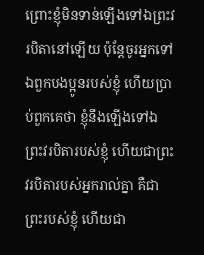ព្រោះខ្ញុំមិនទាន់ឡើងទៅឯព្រះវរបិតានៅឡើយ ប៉ុន្ដែចូរអ្នកទៅឯពួកបងប្អូនរបស់ខ្ញុំ ហើយប្រាប់ពួកគេថា ខ្ញុំនឹងឡើងទៅឯព្រះវរបិតារបស់ខ្ញុំ ហើយជាព្រះវរបិតារបស់អ្នករាល់គ្នា គឺជាព្រះរបស់ខ្ញុំ ហើយជា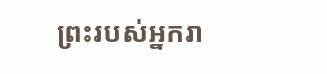ព្រះរបស់អ្នករា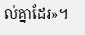ល់គ្នាដែរ»។